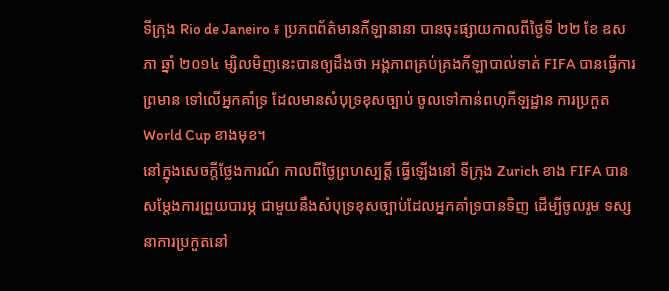ទីក្រុង Rio de Janeiro ៖ ប្រភពព័ត៌មានកីឡានានា បានចុះផ្សាយកាលពីថ្ងៃទី ២២ ខែ ឧសភា ឆ្នាំ ២០១៤ ម្សិលមិញនេះបានឲ្យដឹងថា អង្គភាពគ្រប់គ្រងកីឡាបាល់ទាត់ FIFA បានធ្វើការព្រមាន ទៅលើអ្នកគាំទ្រ ដែលមានសំបុទ្រខុសច្បាប់ ចូលទៅកាន់ពហុកីឡដ្ឋាន ការប្រកួត World Cup ខាងមុខ។
នៅក្នុងសេចក្តីថ្លែងការណ៍ កាលពីថ្ងៃព្រហស្បត្តិ៍ ធ្វើឡើងនៅ ទីក្រុង Zurich ខាង FIFA បានសម្តែងការព្រួយបារម្ភ ជាមួយនឹងសំបុទ្រខុសច្បាប់ដែលអ្នកគាំទ្របានទិញ ដើម្បីចូលរូម ទស្សនាការប្រកួតនៅ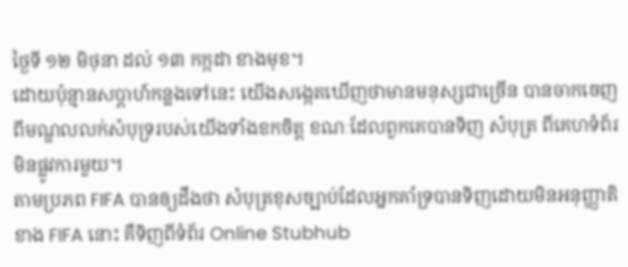ថ្ងៃទី ១២ មិថុនា ដល់ ១៣ កក្កដា ខាងមុខ។
ដោយប៉ុន្មានសប្តាហ៍កន្លងទៅនេះ យើងសង្កេតឃើញថាមានមនុស្សជាច្រើន បានចាកចេញពីមណ្ឌលលក់សំបុទ្ររបស់យើងទាំងខកចិត្ត ខណៈដែលពួកគេបានទិញ សំបុត្រ ពីគេហទំព័រមិនផ្លូវការមួយ។
តាមប្រភព FIFA បានឲ្យដឹងថា សំបុត្រខុសច្បាប់ដែលអ្នកគាំទ្របានទិញដោយមិនអនុញ្ញាតិខាង FIFA នោះ គឺទិញពីទំព័រ Online Stubhub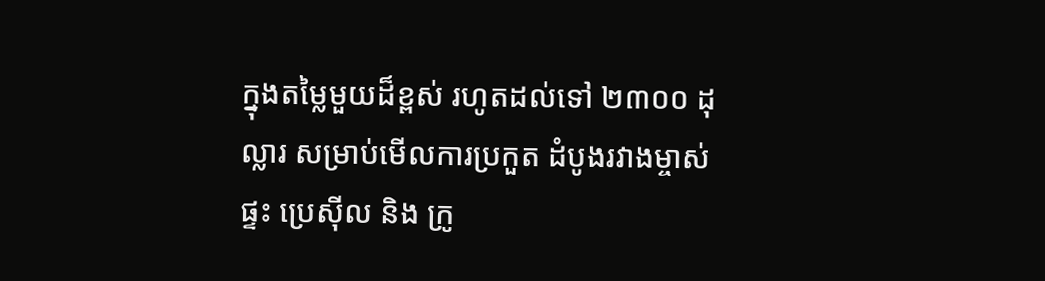ក្នុងតម្លៃមួយដ៏ខ្ពស់ រហូតដល់ទៅ ២៣០០ ដុល្លារ សម្រាប់មើលការប្រកួត ដំបូងរវាងម្ចាស់ផ្ទះ ប្រេស៊ីល និង ក្រូ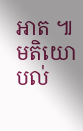អាត ៕
មតិយោបល់